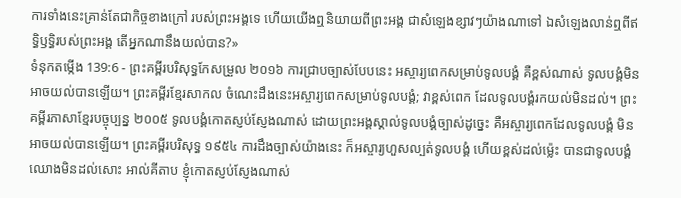ការទាំងនេះគ្រាន់តែជាកិច្ចខាងក្រៅ របស់ព្រះអង្គទេ ហើយយើងឮនិយាយពីព្រះអង្គ ជាសំឡេងខ្សាវៗយ៉ាងណាទៅ ឯសំឡេងលាន់ឮពីឥទ្ធិឫទ្ធិរបស់ព្រះអង្គ តើអ្នកណានឹងយល់បាន?»
ទំនុកតម្កើង 139:6 - ព្រះគម្ពីរបរិសុទ្ធកែសម្រួល ២០១៦ ការជ្រាបច្បាស់បែបនេះ អស្ចារ្យពេកសម្រាប់ទូលបង្គំ គឺខ្ពស់ណាស់ ទូលបង្គំមិនអាចយល់បានឡើយ។ ព្រះគម្ពីរខ្មែរសាកល ចំណេះដឹងនេះអស្ចារ្យពេកសម្រាប់ទូលបង្គំ; វាខ្ពស់ពេក ដែលទូលបង្គំរកយល់មិនដល់។ ព្រះគម្ពីរភាសាខ្មែរបច្ចុប្បន្ន ២០០៥ ទូលបង្គំកោតស្ញប់ស្ញែងណាស់ ដោយព្រះអង្គស្គាល់ទូលបង្គំច្បាស់ដូច្នេះ គឺអស្ចារ្យពេកដែលទូលបង្គំ មិនអាចយល់បានឡើយ។ ព្រះគម្ពីរបរិសុទ្ធ ១៩៥៤ ការដឹងច្បាស់យ៉ាងនេះ ក៏អស្ចារ្យហួសល្បត់ទូលបង្គំ ហើយខ្ពស់ដល់ម៉្លេះ បានជាទូលបង្គំ ឈោងមិនដល់សោះ អាល់គីតាប ខ្ញុំកោតស្ញប់ស្ញែងណាស់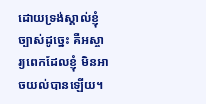ដោយទ្រង់ស្គាល់ខ្ញុំច្បាស់ដូច្នេះ គឺអស្ចារ្យពេកដែលខ្ញុំ មិនអាចយល់បានឡើយ។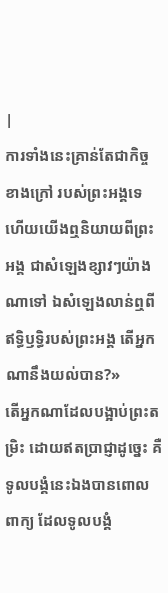|
ការទាំងនេះគ្រាន់តែជាកិច្ចខាងក្រៅ របស់ព្រះអង្គទេ ហើយយើងឮនិយាយពីព្រះអង្គ ជាសំឡេងខ្សាវៗយ៉ាងណាទៅ ឯសំឡេងលាន់ឮពីឥទ្ធិឫទ្ធិរបស់ព្រះអង្គ តើអ្នកណានឹងយល់បាន?»
តើអ្នកណាដែលបង្អាប់ព្រះតម្រិះ ដោយឥតប្រាជ្ញាដូច្នេះ គឺទូលបង្គំនេះឯងបានពោលពាក្យ ដែលទូលបង្គំ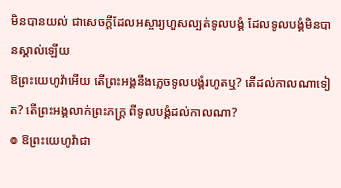មិនបានយល់ ជាសេចក្ដីដែលអស្ចារ្យហួសល្បត់ទូលបង្គំ ដែលទូលបង្គំមិនបានស្គាល់ឡើយ
ឱព្រះយេហូវ៉ាអើយ តើព្រះអង្គនឹងភ្លេចទូលបង្គំរហូតឬ? តើដល់កាលណាទៀត? តើព្រះអង្គលាក់ព្រះភក្ត្រ ពីទូលបង្គំដល់កាលណា?
៙ ឱព្រះយេហូវ៉ាជា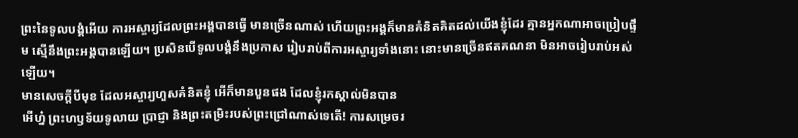ព្រះនៃទូលបង្គំអើយ ការអស្ចារ្យដែលព្រះអង្គបានធ្វើ មានច្រើនណាស់ ហើយព្រះអង្គក៏មានគំនិតគិតដល់យើងខ្ញុំដែរ គ្មានអ្នកណាអាចប្រៀបផ្ទឹម ស្មើនឹងព្រះអង្គបានឡើយ។ ប្រសិនបើទូលបង្គំនឹងប្រកាស រៀបរាប់ពីការអស្ចារ្យទាំងនោះ នោះមានច្រើនឥតគណនា មិនអាចរៀបរាប់អស់ឡើយ។
មានសេចក្ដីបីមុខ ដែលអស្ចារ្យហួសគំនិតខ្ញុំ អើក៏មានបួនផង ដែលខ្ញុំរកស្គាល់មិនបាន
អើហ្ន៎ ព្រះហឫទ័យទូលាយ ប្រាជ្ញា និងព្រះតម្រិះរបស់ព្រះជ្រៅណាស់ទេតើ! ការសម្រេចរ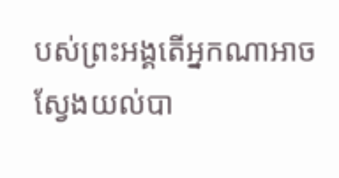បស់ព្រះអង្គតើអ្នកណាអាចស្វែងយល់បា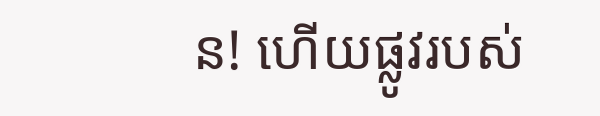ន! ហើយផ្លូវរបស់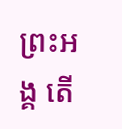ព្រះអង្គ តើ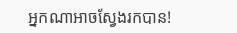អ្នកណាអាចស្វែងរកបាន!